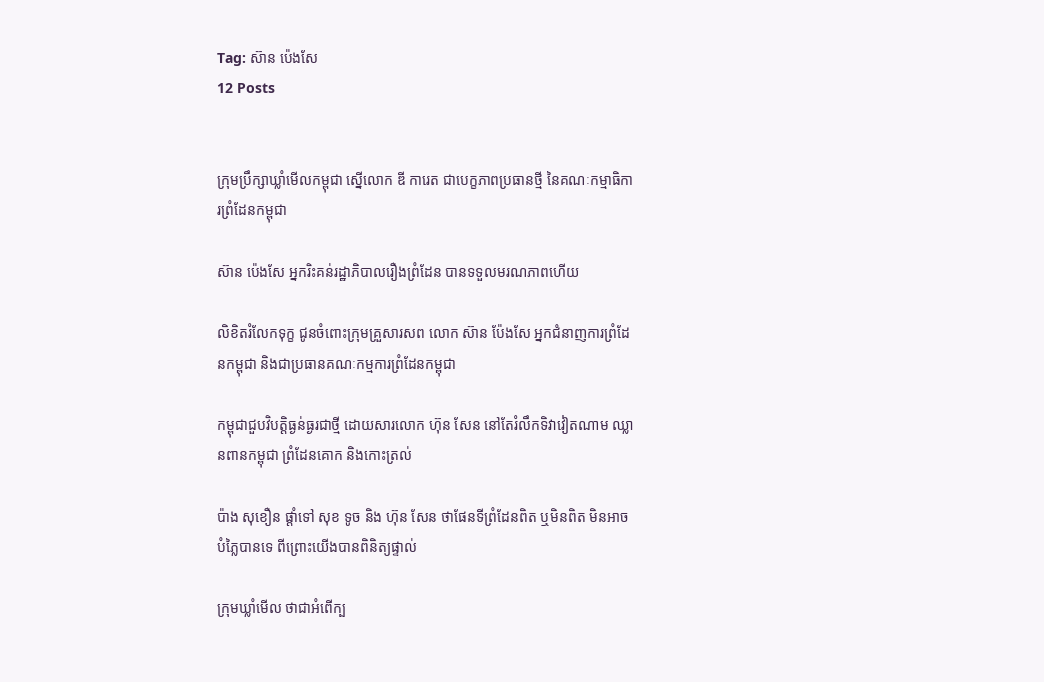Tag: ស៊ាន ប៉េងសែ
12 Posts


ក្រុមប្រឹក្សាឃ្លាំមើលកម្ពុជា ស្នើលោក ឌី ការេត ជាបេក្ខភាពប្រធានថ្មី នៃគណៈកម្មាធិការព្រំដែនកម្ពុជា

ស៊ាន ប៉េងសែ អ្នករិះគន់រដ្ឋាភិបាលរឿងព្រំដែន បានទទួលមរណភាពហើយ

លិខិតរំលែកទុក្ខ ជូនចំពោះក្រុមគ្រួសារសព លោក ស៊ាន ប៉ែងសែ អ្នកជំនាញការព្រំដែនកម្ពុជា និងជាប្រធានគណៈកម្មការព្រំដែនកម្ពុជា

កម្ពុជាជួបវិបត្តិធ្ងន់ធ្ងរជាថ្មី ដោយសារលោក ហ៊ុន សែន នៅតែរំលឹកទិវាវៀតណាម ឈ្លានពានកម្ពុជា ព្រំដែនគោក និងកោះត្រល់

ប៉ាង សុខឿន ផ្តាំទៅ សុខ ទូច និង ហ៊ុន សែន ថាផែនទីព្រំដែនពិត ឬមិនពិត មិនអាចបំភ្លៃបានទេ ពីព្រោះយើងបានពិនិត្យផ្ទាល់

ក្រុមឃ្លាំមើល ថាជាអំពើក្ប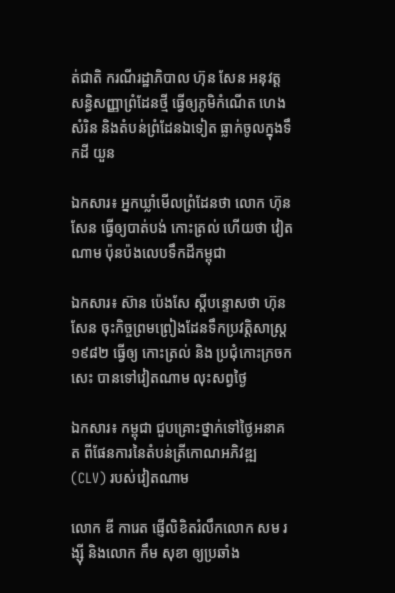ត់ជាតិ ករណីរដ្ឋាភិបាល ហ៊ុន សែន អនុវត្តសន្ធិសញ្ញាព្រំដែនថ្មី ធ្វើឲ្យភូមិកំណើត ហេង សំរិន និងតំបន់ព្រំដែនឯទៀត ធ្លាក់ចូលក្នុងទឹកដី យួន

ឯកសារ៖ អ្នកឃ្លាំមើលព្រំដែនថា លោក ហ៊ុន សែន ធ្វើឲ្យបាត់បង់ កោះត្រល់ ហើយថា វៀតណាម ប៉ុនប៉ងលេបទឹកដីកម្ពុជា

ឯកសារ៖ ស៊ាន ប៉េងសែ ស្តីបន្ទោសថា ហ៊ុន សែន ចុះកិច្ចព្រមព្រៀងដែនទឹកប្រវត្តិសាស្រ្ត ១៩៨២ ធ្វើឲ្យ កោះត្រល់ និង ប្រជុំកោះក្រចកសេះ បានទៅវៀតណាម លុះសព្វថ្ងៃ

ឯកសារ៖ កម្ពុជា ជួបគ្រោះថ្នាក់ទៅថ្ងៃអនាគត ពីផែនការនៃតំបន់ត្រីកោណអភិវឌ្ឍ (CLV) របស់វៀតណាម

លោក ឌី ការេត ផ្ញើលិខិតរំលឹកលោក សម រង្ស៊ី និងលោក កឹម សុខា ឲ្យប្រឆាំង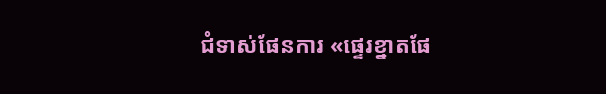ជំទាស់ផែនការ «ផ្ទេរខ្នាតផែ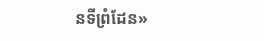នទីព្រំដែន»